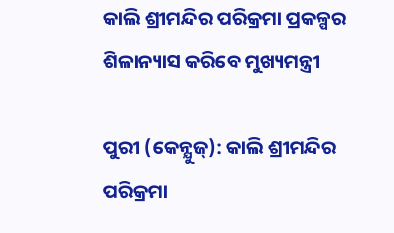କାଲି ଶ୍ରୀମନ୍ଦିର ପରିକ୍ରମା ପ୍ରକଳ୍ପର ଶିଳାନ୍ୟାସ କରିବେ ମୁଖ୍ୟମନ୍ତ୍ରୀ

ପୁରୀ (କେନ୍ଯୁଜ୍): କାଲି ଶ୍ରୀମନ୍ଦିର ପରିକ୍ରମା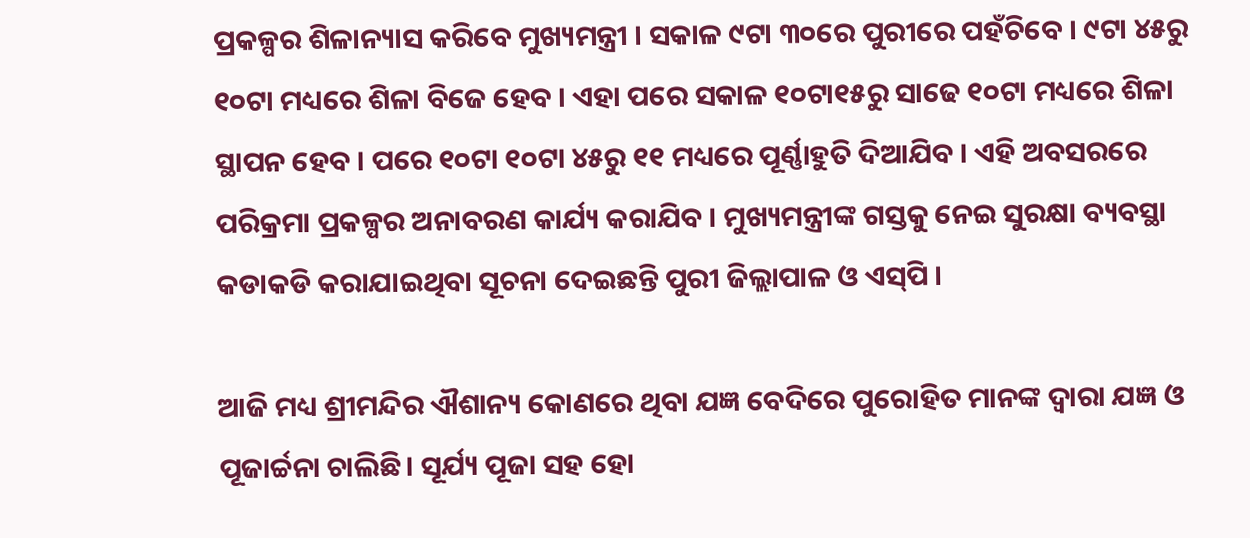ପ୍ରକଳ୍ପର ଶିଳାନ୍ୟାସ କରିବେ ମୁଖ୍ୟମନ୍ତ୍ରୀ । ସକାଳ ୯ଟା ୩୦ରେ ପୁରୀରେ ପହଁଚିବେ । ୯ଟା ୪୫ରୁ ୧୦ଟା ମଧ୍ୟରେ ଶିଳା ବିଜେ ହେବ । ଏହା ପରେ ସକାଳ ୧୦ଟା୧୫ରୁ ସାଢେ ୧୦ଟା ମଧ୍ୟରେ ଶିଳା ସ୍ଥାପନ ହେବ । ପରେ ୧୦ଟା ୧୦ଟା ୪୫ରୁ ୧୧ ମଧ୍ୟରେ ପୂର୍ଣ୍ଣାହୁତି ଦିଆଯିବ । ଏହି ଅବସରରେ ପରିକ୍ରମା ପ୍ରକଳ୍ପର ଅନାବରଣ କାର୍ଯ୍ୟ କରାଯିବ । ମୁଖ୍ୟମନ୍ତ୍ରୀଙ୍କ ଗସ୍ତକୁ ନେଇ ସୁରକ୍ଷା ବ୍ୟବସ୍ଥା କଡାକଡି କରାଯାଇଥିବା ସୂଚନା ଦେଇଛନ୍ତି ପୁରୀ ଜିଲ୍ଲାପାଳ ଓ ଏସ୍‌ପି ।

ଆଜି ମଧ୍ୟ ଶ୍ରୀମନ୍ଦିର ଐଶାନ୍ୟ କୋଣରେ ଥିବା ଯଜ୍ଞ ବେଦିରେ ପୁରୋହିତ ମାନଙ୍କ ଦ୍ୱାରା ଯଜ୍ଞ ଓ ପୂଜାର୍ଚ୍ଚନା ଚାଲିଛି। ସୂର୍ଯ୍ୟ ପୂଜା ସହ ହୋ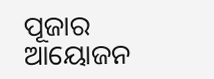ପୂଜାର ଆୟୋଜନ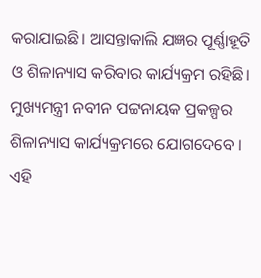କରାଯାଇଛି। ଆସନ୍ତାକାଲି ଯଜ୍ଞର ପୂର୍ଣ୍ଣାହୂତି ଓ ଶିଳାନ୍ୟାସ କରିବାର କାର୍ଯ୍ୟକ୍ରମ ରହିଛି। ମୁଖ୍ୟମନ୍ତ୍ରୀ ନବୀନ ପଟ୍ଟନାୟକ ପ୍ରକଳ୍ପର ଶିଳାନ୍ୟାସ କାର୍ଯ୍ୟକ୍ରମରେ ଯୋଗଦେବେ । ଏହି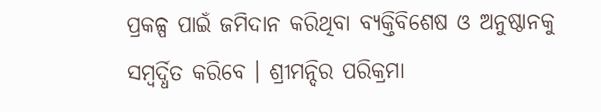ପ୍ରକଳ୍ପ ପାଇଁ ଜମିଦାନ କରିଥିବା ବ୍ୟକ୍ତିବିଶେଷ ଓ ଅନୁଷ୍ଠାନକୁ ସମ୍ବର୍ଦ୍ଧିତ କରିବେ । ଶ୍ରୀମନ୍ଦିର ପରିକ୍ରମା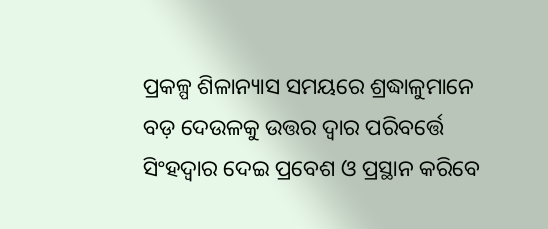ପ୍ରକଳ୍ପ ଶିଳାନ୍ୟାସ ସମୟରେ ଶ୍ରଦ୍ଧାଳୁମାନେ ବଡ଼ ଦେଉଳକୁ ଉତ୍ତର ଦ୍ୱାର ପରିବର୍ତ୍ତେ ସିଂହଦ୍ୱାର ଦେଇ ପ୍ରବେଶ ଓ ପ୍ରସ୍ଥାନ କରିବେ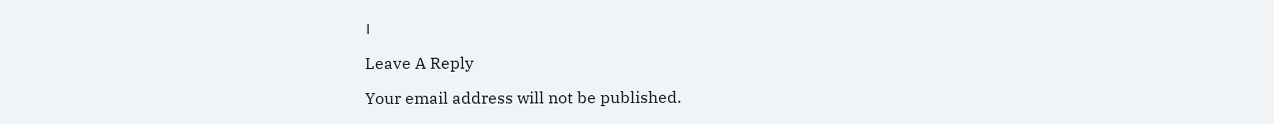।

Leave A Reply

Your email address will not be published.